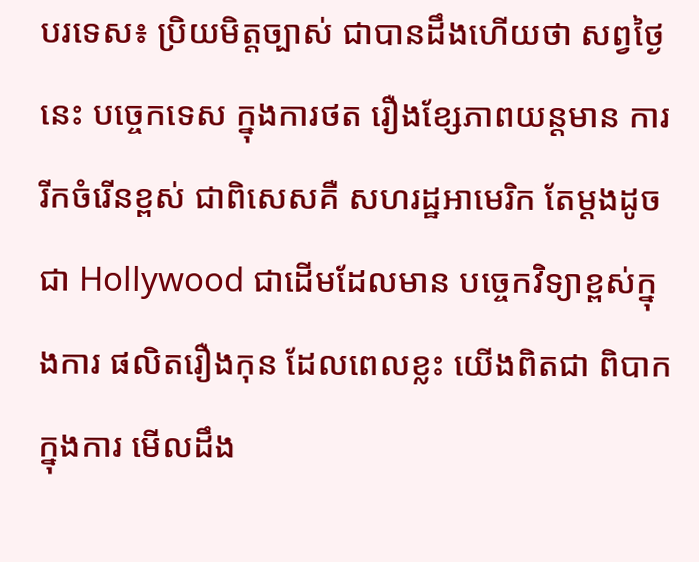បរទេស៖ ប្រិយមិត្តច្បាស់ ជាបានដឹងហើយថា សព្វថ្ងៃនេះ បច្ចេកទេស ក្នុងការថត រឿងខ្សែភាពយន្តមាន ការរីកចំរើនខ្ពស់ ជាពិសេសគឺ សហរដ្ឋអាមេរិក តែម្តងដូចជា Hollywood ជាដើមដែលមាន បច្ចេកវិទ្យាខ្ពស់ក្នុងការ ផលិតរឿងកុន ដែលពេលខ្លះ យើងពិតជា ពិបាកក្នុងការ មើលដឹង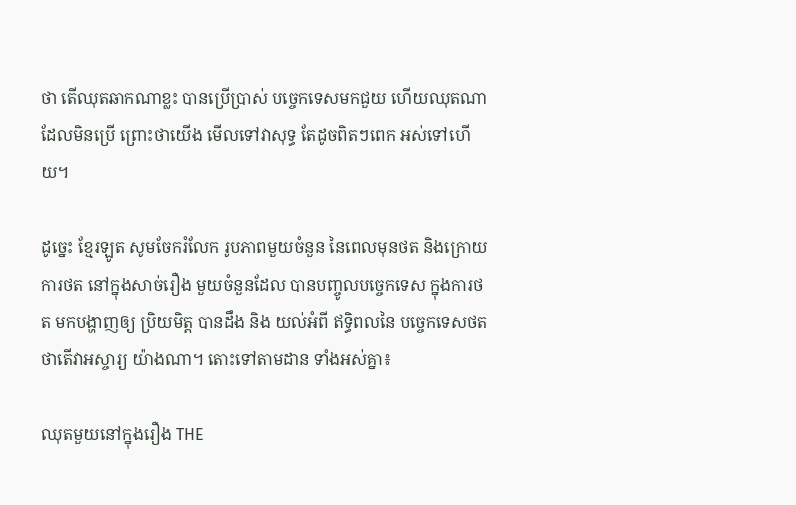ថា តើឈុតឆាកណាខ្លះ បានប្រើប្រាស់ បច្ចេកទេសមកជួយ ហើយឈុតណា ដែលមិនប្រើ ព្រោះថាយើង មើលទៅវាសុទ្ធ តែដូចពិតៗពេក អស់ទៅហើយ។

ដូច្នេះ ខ្មែរឡូត សូមចែករំលែក រូបភាពមួយចំនួន នៃពេលមុនថត និងក្រោយការថត នៅក្នុងសាច់រឿង មួយចំនួនដែល បានបញ្ចូលបច្ចេកទេស ក្នុងការថត មកបង្ហាញឲ្យ ប្រិយមិត្ត បានដឹង និង យល់អំពី ឥទ្ធិពលនៃ បច្ចេកទេសថត ថាតើវាអស្ចារ្យ យ៉ាងណា។ តោះទៅតាមដាន ទាំងអស់គ្នា៖

ឈុតមួយនៅក្នុងរឿង THE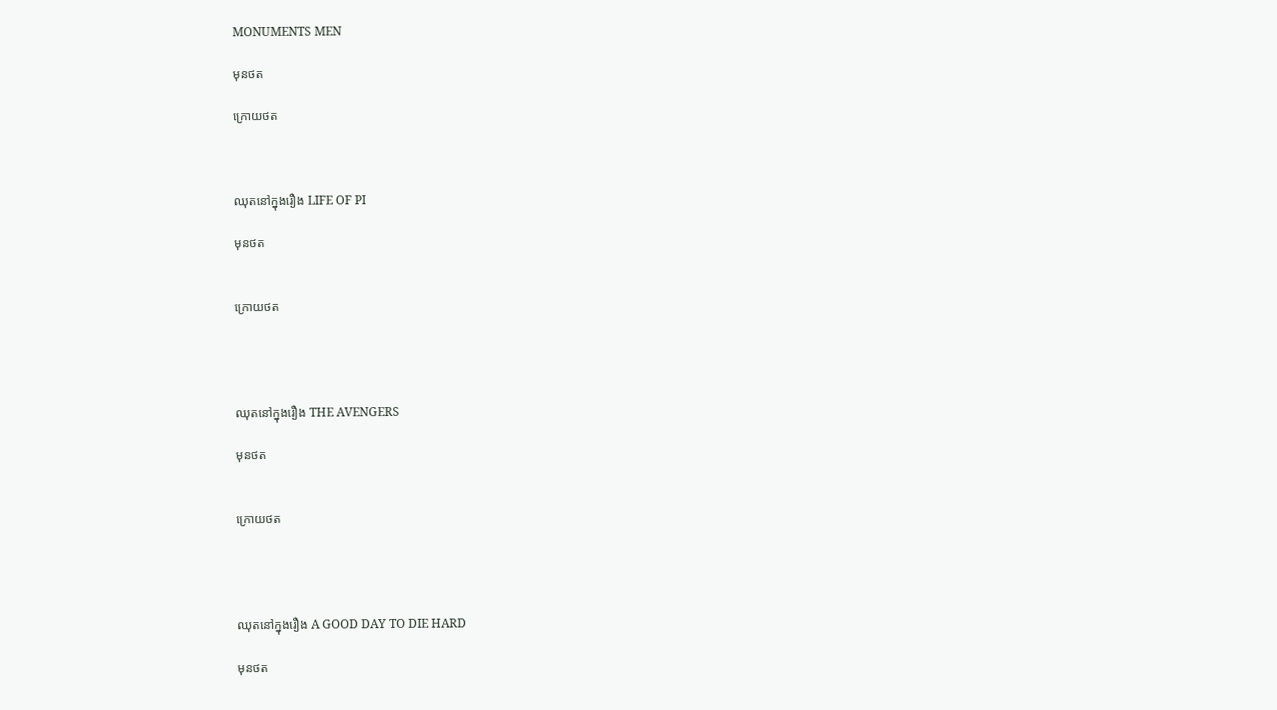MONUMENTS MEN

មុនថត

ក្រោយថត



ឈុតនៅក្នុងរឿង LIFE OF PI

មុនថត


ក្រោយថត




ឈុតនៅក្នុងរឿង THE AVENGERS

មុនថត


ក្រោយថត




ឈុតនៅក្នុងរឿង A GOOD DAY TO DIE HARD

មុនថត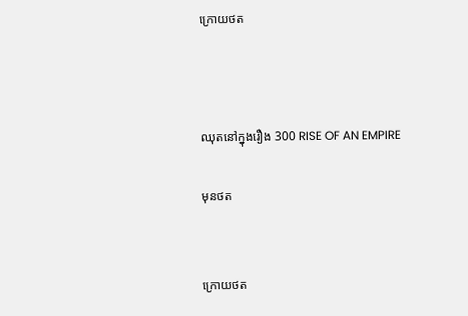ក្រោយថត



ឈុតនៅក្នុងរឿង 300 RISE OF AN EMPIRE

មុនថត


ក្រោយថត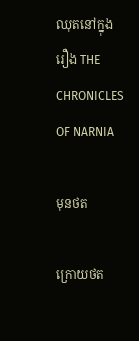ឈុតនៅក្នុងរឿង THE CHRONICLES OF NARNIA

មុនថត

ក្រោយថត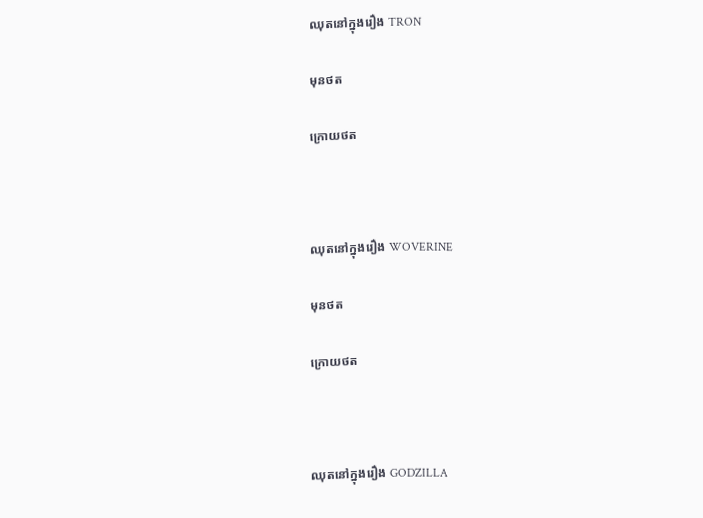ឈុតនៅក្នុងរឿង TRON

មុនថត

ក្រោយថត



ឈុតនៅក្នុងរឿង WOVERINE

មុនថត

ក្រោយថត



ឈុតនៅក្នុងរឿង GODZILLA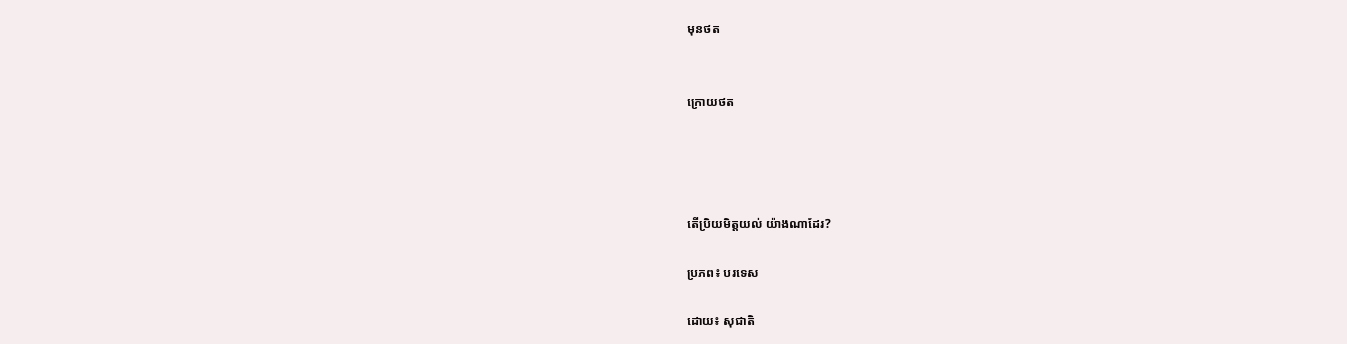មុនថត


ក្រោយថត




តើប្រិយមិត្តយល់ យ៉ាងណាដែរ?

ប្រភព៖ បរទេស

ដោយ៖ សុជាតិ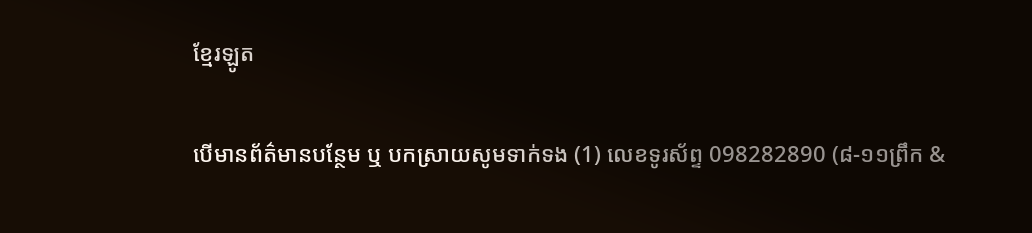ខ្មែរឡូត

បើមានព័ត៌មានបន្ថែម ឬ បកស្រាយសូមទាក់ទង (1) លេខទូរស័ព្ទ 098282890 (៨-១១ព្រឹក &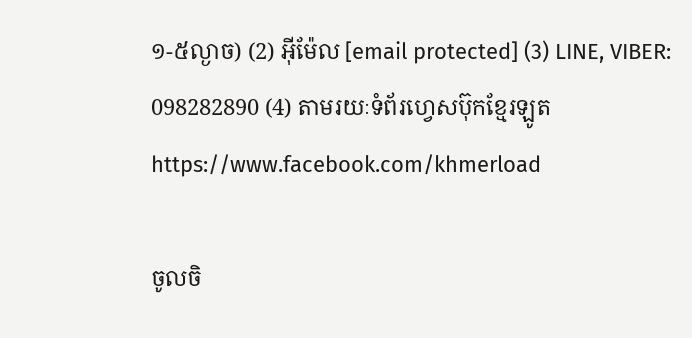១-៥ល្ងាច) (2) អ៊ីម៉ែល [email protected] (3) LINE, VIBER: 098282890 (4) តាមរយៈទំព័រហ្វេសប៊ុកខ្មែរឡូត https://www.facebook.com/khmerload

ចូលចិ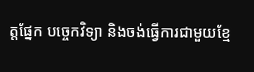ត្តផ្នែក បច្ចេកវិទ្យា និងចង់ធ្វើការជាមួយខ្មែ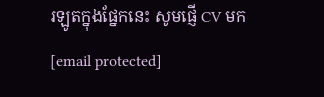រឡូតក្នុងផ្នែកនេះ សូមផ្ញើ CV មក [email protected]